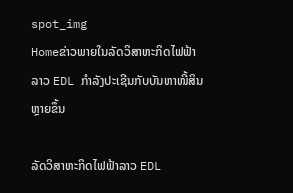spot_img
Homeຂ່າວພາຍໃນລັດວິສາຫະກິດໄຟຟ້າລາວ EDL ກຳລັງປະເຊີນກັບບັນຫາໜີ້ສິນຫຼາຍຂຶ້ນ

ລັດວິສາຫະກິດໄຟຟ້າລາວ EDL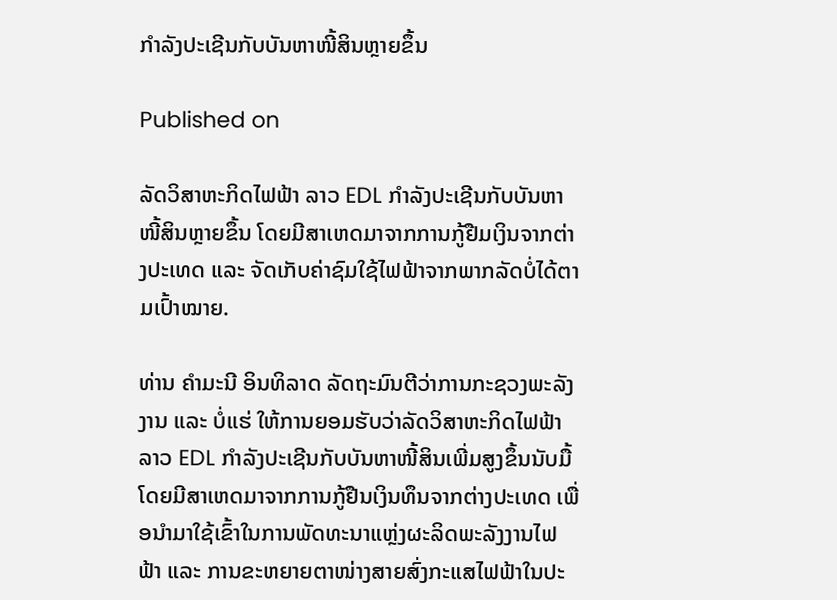ກຳລັງປະເຊີນກັບບັນຫາໜີ້ສິນຫຼາຍຂຶ້ນ

Published on

ລັດວິສາຫະກິດໄຟຟ້າ ລາວ EDL ກຳລັງປະເຊີນກັບບັນຫາໜີ້ສິນຫຼາຍຂຶ້ນ ໂດຍມີສາເຫດມາຈາກການກູ້ຢືມເງິນຈາກຕ່າງປະເທດ ແລະ ຈັດເກັບຄ່າຊົມໃຊ້ໄຟຟ້າຈາກພາກລັດບໍ່ໄດ້ຕາມເປົ້າໝາຍ.

ທ່ານ ຄຳມະນີ ອິນທິລາດ ລັດຖະມົນຕີວ່າການກະຊວງພະລັງງານ ແລະ ບໍ່ແຮ່ ໃຫ້ການຍອມຮັບວ່າລັດວິສາຫະກິດໄຟຟ້າ ລາວ EDL ກຳລັງປະເຊີນກັບບັນຫາໜີ້ສິນເພີ່ມສູງຂຶ້ນນັບມື້ ໂດຍມີສາເຫດມາຈາກການກູ້ຢືນເງິນທຶນຈາກຕ່າງປະເທດ ເພື່ອນຳມາໃຊ້ເຂົ້າໃນການພັດທະນາແຫຼ່ງຜະລິດພະລັງງານໄຟຟ້າ ແລະ ການຂະຫຍາຍຕາໜ່າງສາຍສົ່ງກະແສໄຟຟ້າໃນປະ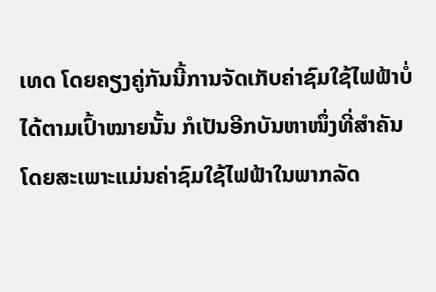ເທດ ໂດຍຄຽງຄູ່ກັນນີ້ການຈັດເກັບຄ່າຊົມໃຊ້ໄຟຟ້າບໍ່ໄດ້ຕາມເປົ້າໝາຍນັ້ນ ກໍເປັນອີກບັນຫາໜຶ່ງທີ່ສຳຄັນ ໂດຍສະເພາະແມ່ນຄ່າຊົມໃຊ້ໄຟຟ້າໃນພາກລັດ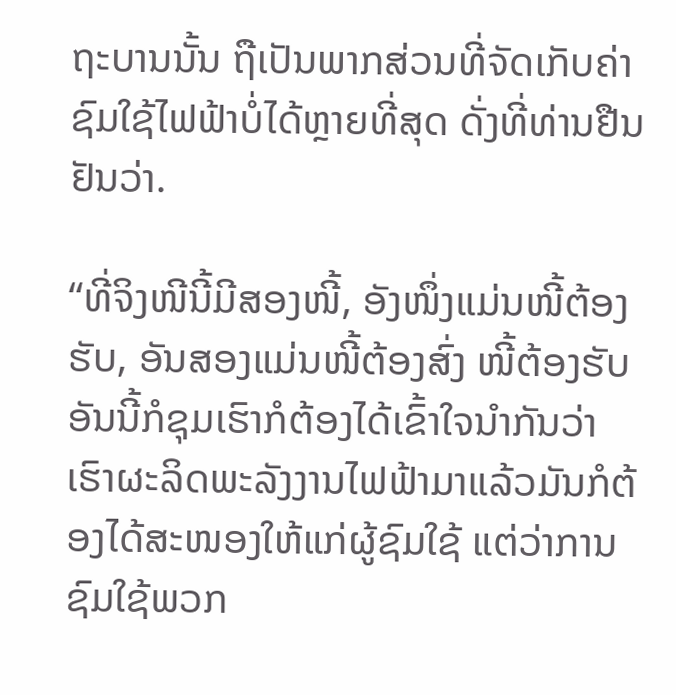ຖະບານນັ້ນ ຖືເປັນພາກສ່ວນທີ່ຈັດເກັບຄ່າຊົມໃຊ້ໄຟຟ້າບໍ່ໄດ້ຫຼາຍທີ່ສຸດ ດັ່ງທີ່ທ່ານຢືນຢັນວ່າ.

“ທີ່ຈິງໜີນີ້ມີສອງໜີ້, ອັງໜຶ່ງແມ່ນໜີ້ຕ້ອງຮັບ, ອັນສອງແມ່ນໜີ້ຕ້ອງສົ່ງ ໜີ້ຕ້ອງຮັບອັນນີ້ກໍຊຸມເຮົາກໍຕ້ອງໄດ້ເຂົ້າໃຈນຳກັນວ່າ ເຮົາຜະລິດພະລັງງານໄຟຟ້າມາແລ້ວມັນກໍຕ້ອງໄດ້ສະໜອງໃຫ້ແກ່ຜູ້ຊົມໃຊ້ ແຕ່ວ່າການຊົມໃຊ້ພວກ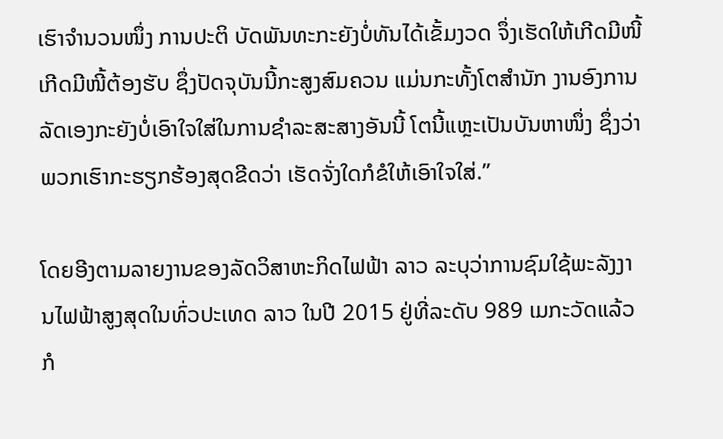ເຮົາຈຳນວນໜຶ່ງ ການປະຕິ ບັດພັນທະກະຍັງບໍ່ທັນໄດ້ເຂັ້ມງວດ ຈຶ່ງເຮັດໃຫ້ເກີດມີໜີ້ ເກີດມີໜີ້ຕ້ອງຮັບ ຊຶ່ງປັດຈຸບັນນີ້ກະສູງສົມຄວນ ແມ່ນກະທັ້ງໂຕສຳນັກ ງານອົງການລັດເອງກະຍັງບໍ່ເອົາໃຈໃສ່ໃນການຊຳລະສະສາງອັນນີ້ ໂຕນີ້ແຫຼະເປັນບັນຫາໜຶ່ງ ຊຶ່ງວ່າພວກເຮົາກະຮຽກຮ້ອງສຸດຂີດວ່າ ເຮັດຈັ່ງໃດກໍຂໍໃຫ້ເອົາໃຈໃສ່.”

ໂດຍອີງຕາມລາຍງານຂອງລັດວິສາຫະກິດໄຟຟ້າ ລາວ ລະບຸວ່າການຊົມໃຊ້ພະລັງງານໄຟຟ້າສູງສຸດໃນທົ່ວປະເທດ ລາວ ໃນປີ 2015 ຢູ່ທີ່ລະດັບ 989 ເມກະວັດແລ້ວກໍ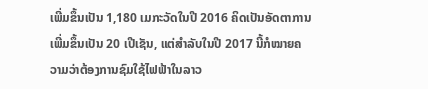ເພີ່ມຂຶ້ນເປັນ 1,180 ເມກະວັດໃນປີ 2016 ຄິດເປັນອັດຕາການເພີ່ມຂຶ້ນເປັນ 20 ເປີເຊັນ, ແຕ່ສຳລັບໃນປີ 2017 ນີ້ກໍໝາຍຄວາມວ່າຕ້ອງການຊົມໃຊ້ໄຟຟ້າໃນລາວ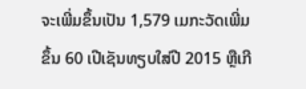ຈະເພີ່ມຂຶ້ນເປັນ 1,579 ເມກະວັດເພີ່ມຂຶ້ນ 60 ເປີເຊັນທຽບໃສ່ປີ 2015 ຫຼືເກີ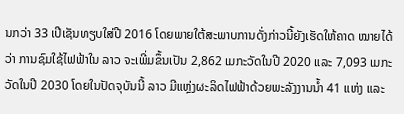ນກວ່າ 33 ເປີເຊັນທຽບໃສ່ປີ 2016 ໂດຍພາຍໃຕ້ສະພາບການດັ່ງກ່າວນີ້ຍັງເຮັດໃຫ້ຄາດ ໝາຍໄດ້ວ່າ ການຊົມໃຊ້ໄຟຟ້າໃນ ລາວ ຈະເພີ່ມຂຶ້ນເປັນ 2,862 ເມກະວັດໃນປີ 2020 ແລະ 7,093 ເມກະວັດໃນປີ 2030 ໂດຍໃນປັດຈຸບັນນີ້ ລາວ ມີແຫຼ່ງຜະລິດໄຟຟ້າດ້ວຍພະລັງງານນໍ້າ 41 ແຫ່ງ ແລະ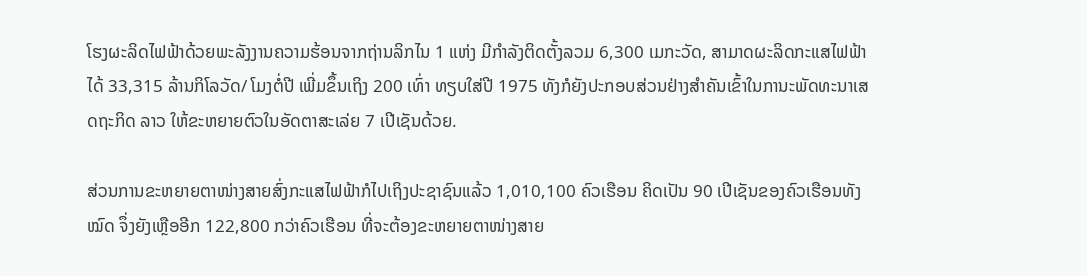ໂຮງຜະລິດໄຟຟ້າດ້ວຍພະລັງງານຄວາມຮ້ອນຈາກຖ່ານລິກໄນ 1 ແຫ່ງ ມີກຳລັງຕິດຕັ້ງລວມ 6,300 ເມກະວັດ, ສາມາດຜະລິດກະແສໄຟຟ້າໄດ້ 33,315 ລ້ານກິໂລວັດ/ ໂມງຕໍ່ປີ ເພີ່ມຂຶ້ນເຖິງ 200 ເທົ່າ ທຽບໃສ່ປີ 1975 ທັງກໍຍັງປະກອບສ່ວນຢ່າງສຳຄັນເຂົ້າໃນການະພັດທະນາເສດຖະກິດ ລາວ ໃຫ້ຂະຫຍາຍຕົວໃນອັດຕາສະເລ່ຍ 7 ເປີເຊັນດ້ວຍ.

ສ່ວນການຂະຫຍາຍຕາໜ່າງສາຍສົ່ງກະແສໄຟຟ້າກໍໄປເຖິງປະຊາຊົນແລ້ວ 1,010,100 ຄົວເຮືອນ ຄິດເປັນ 90 ເປີເຊັນຂອງຄົວເຮືອນທັງໝົດ ຈຶ່ງຍັງເຫຼືອອີກ 122,800 ກວ່າຄົວເຮືອນ ທີ່ຈະຕ້ອງຂະຫຍາຍຕາໜ່າງສາຍ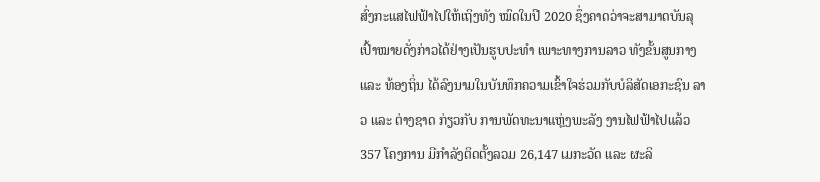ສົ່ງກະແສໄຟຟ້າໄປໃຫ້ເຖິງທັງ ໝົດໃນປີ 2020 ຊຶ່ງຄາດວ່າຈະສາມາດບັນລຸເປົ້າໝາຍດັ່ງກ່າວໄດ້ຢ່າງເປັນຮູບປະທຳ ເພາະທາງການລາວ ທັງຂັ້ນສູນກາງ ແລະ ທ້ອງຖິ່ນ ໄດ້ລົງນາມໃນບັນທຶກຄວາມເຂົ້າໃຈຮ່ວມກັບບໍລິສັດເອກະຊົນ ລາວ ແລະ ຕ່າງຊາດ ກ່ຽວກັບ ການພັດທະນາແຫຼ່ງພະລັງ ງານໄຟຟ້າໄປແລ້ວ 357 ໂຄງການ ມີກຳລັງຕິດຕັ້ງລວມ 26,147 ເມກະວັດ ແລະ ຜະລິ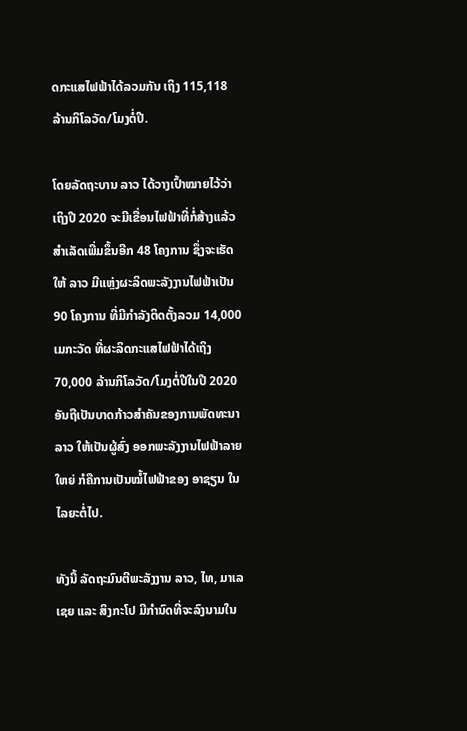ດກະແສໄຟຟ້າໄດ້ລວມກັນ ເຖິງ 115,118 ລ້ານກິໂລວັດ/ໂມງຕໍ່ປີ.

ໂດຍລັດຖະບານ ລາວ ໄດ້ວາງເປົ້າໝາຍໄວ້ວ່າເຖິງປີ 2020 ຈະມີເຂື່ອນໄຟຟ້າທີ່ກໍ່ສ້າງແລ້ວສຳເລັດເພີ່ມຂຶ້ນອີກ 48 ໂຄງການ ຊຶ່ງຈະເຮັດໃຫ້ ລາວ ມີແຫຼ່ງຜະລິດພະລັງງານໄຟຟ້າເປັນ 90 ໂຄງການ ທີ່ມີກຳລັງຕິດຕັ້ງລວມ 14,000 ເມກະວັດ ທີ່ຜະລິດກະແສໄຟຟ້າໄດ້ເຖິງ 70,000 ລ້ານກິໂລວັດ/ໂມງຕໍ່ປີໃນປີ 2020 ອັນຖືເປັນບາດກ້າວສຳຄັນຂອງການພັດທະນາລາວ ໃຫ້ເປັນຜູ້ສົ່ງ ອອກພະລັງງານໄຟຟ້າລາຍໃຫຍ່ ກໍຄືການເປັນໝໍ້ໄຟຟ້າຂອງ ອາຊຽນ ໃນໄລຍະຕໍ່ໄປ.

ທັງນີ້ ລັດຖະມົນຕີພະລັງງານ ລາວ, ໄທ, ມາເລເຊຍ ແລະ ສິງກະໂປ ມີກຳນົດທີ່ຈະລົງນາມໃນ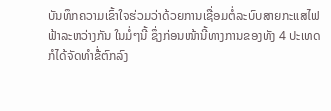ບັນທຶກຄວາມເຂົ້າໃຈຮ່ວມວ່າດ້ວຍການເຊື່ອມຕໍ່ລະບົບສາຍກະແສໄຟຟ້າລະຫວ່າງກັນ ໃນມໍ່ໆນີ້ ຊຶ່ງກ່ອນໜ້ານີ້ທາງການຂອງທັງ 4 ປະເທດກໍໄດ້ຈັດທຳຂໍ່້ຕົກລົງ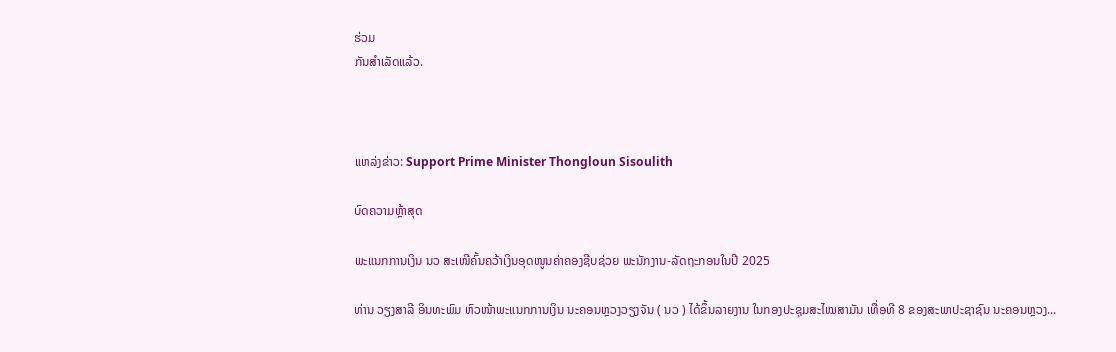ຮ່ວມ
ກັນສຳເລັດແລ້ວ.



ແຫລ່ງຂ່າວ: Support Prime Minister Thongloun Sisoulith

ບົດຄວາມຫຼ້າສຸດ

ພະແນກການເງິນ ນວ ສະເໜີຄົ້ນຄວ້າເງິນອຸດໜູນຄ່າຄອງຊີບຊ່ວຍ ພະນັກງານ-ລັດຖະກອນໃນປີ 2025

ທ່ານ ວຽງສາລີ ອິນທະພົມ ຫົວໜ້າພະແນກການເງິນ ນະຄອນຫຼວງວຽງຈັນ ( ນວ ) ໄດ້ຂຶ້ນລາຍງານ ໃນກອງປະຊຸມສະໄໝສາມັນ ເທື່ອທີ 8 ຂອງສະພາປະຊາຊົນ ນະຄອນຫຼວງ...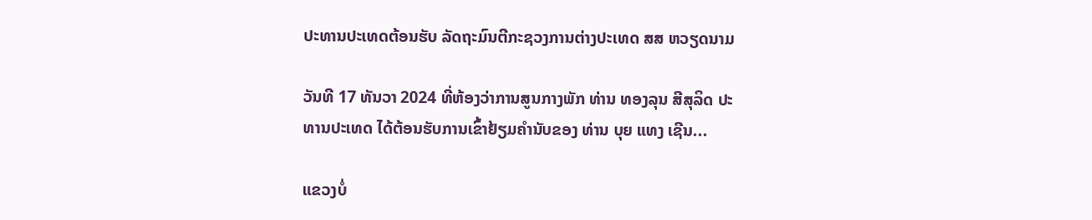ປະທານປະເທດຕ້ອນຮັບ ລັດຖະມົນຕີກະຊວງການຕ່າງປະເທດ ສສ ຫວຽດນາມ

ວັນທີ 17 ທັນວາ 2024 ທີ່ຫ້ອງວ່າການສູນກາງພັກ ທ່ານ ທອງລຸນ ສີສຸລິດ ປະທານປະເທດ ໄດ້ຕ້ອນຮັບການເຂົ້າຢ້ຽມຄຳນັບຂອງ ທ່ານ ບຸຍ ແທງ ເຊີນ...

ແຂວງບໍ່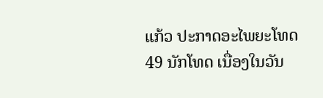ແກ້ວ ປະກາດອະໄພຍະໂທດ 49 ນັກໂທດ ເນື່ອງໃນວັນ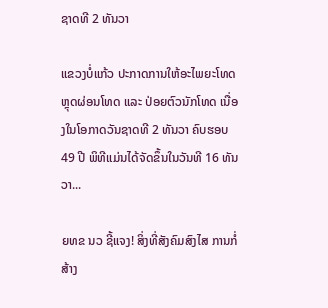ຊາດທີ 2 ທັນວາ

ແຂວງບໍ່ແກ້ວ ປະກາດການໃຫ້ອະໄພຍະໂທດ ຫຼຸດຜ່ອນໂທດ ແລະ ປ່ອຍຕົວນັກໂທດ ເນື່ອງໃນໂອກາດວັນຊາດທີ 2 ທັນວາ ຄົບຮອບ 49 ປີ ພິທີແມ່ນໄດ້ຈັດຂຶ້ນໃນວັນທີ 16 ທັນວາ...

ຍທຂ ນວ ຊີ້ແຈງ! ສິ່ງທີ່ສັງຄົມສົງໄສ ການກໍ່ສ້າງ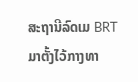ສະຖານີລົດເມ BRT ມາຕັ້ງໄວ້ກາງທາ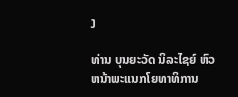ງ

ທ່ານ ບຸນຍະວັດ ນິລະໄຊຍ໌ ຫົວຫນ້າພະແນກໂຍທາທິການ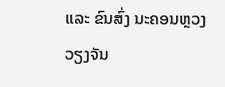ແລະ ຂົນສົ່ງ ນະຄອນຫຼວງວຽງຈັນ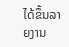ໄດ້ຂຶ້ນລາຍງານ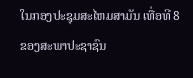ໃນກອງປະຊຸມສະໄຫມສາມັນ ເທື່ອທີ 8 ຂອງສະພາປະຊາຊົນ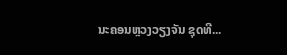ນະຄອນຫຼວງວຽງຈັນ ຊຸດທີ...